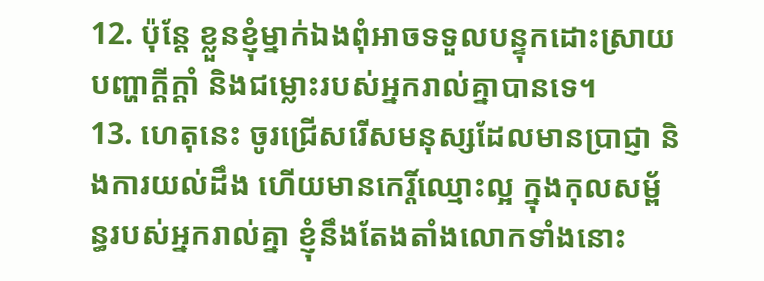12. ប៉ុន្តែ ខ្លួនខ្ញុំម្នាក់ឯងពុំអាចទទួលបន្ទុកដោះស្រាយបញ្ហាក្ដីក្ដាំ និងជម្លោះរបស់អ្នករាល់គ្នាបានទេ។
13. ហេតុនេះ ចូរជ្រើសរើសមនុស្សដែលមានប្រាជ្ញា និងការយល់ដឹង ហើយមានកេរ្តិ៍ឈ្មោះល្អ ក្នុងកុលសម្ព័ន្ធរបស់អ្នករាល់គ្នា ខ្ញុំនឹងតែងតាំងលោកទាំងនោះ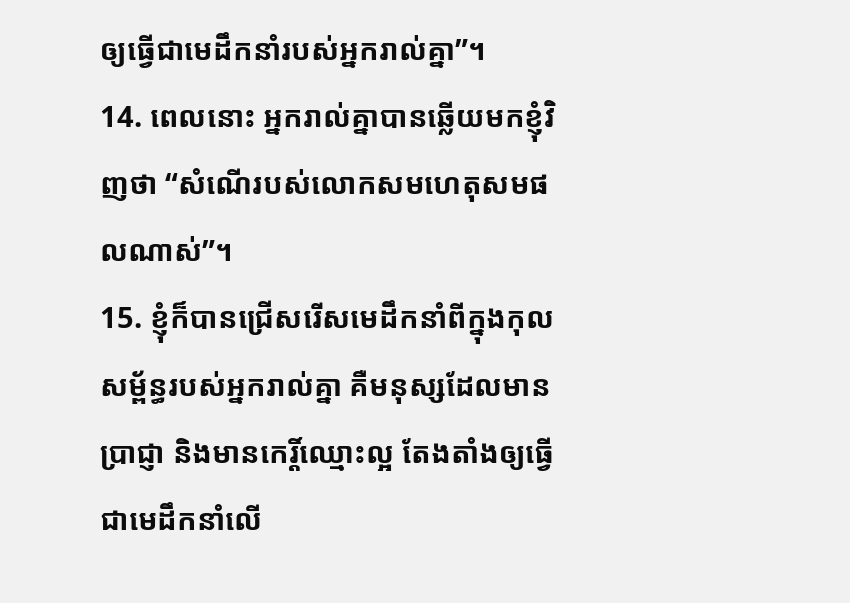ឲ្យធ្វើជាមេដឹកនាំរបស់អ្នករាល់គ្នា”។
14. ពេលនោះ អ្នករាល់គ្នាបានឆ្លើយមកខ្ញុំវិញថា “សំណើរបស់លោកសមហេតុសមផលណាស់”។
15. ខ្ញុំក៏បានជ្រើសរើសមេដឹកនាំពីក្នុងកុលសម្ព័ន្ធរបស់អ្នករាល់គ្នា គឺមនុស្សដែលមានប្រាជ្ញា និងមានកេរ្តិ៍ឈ្មោះល្អ តែងតាំងឲ្យធ្វើជាមេដឹកនាំលើ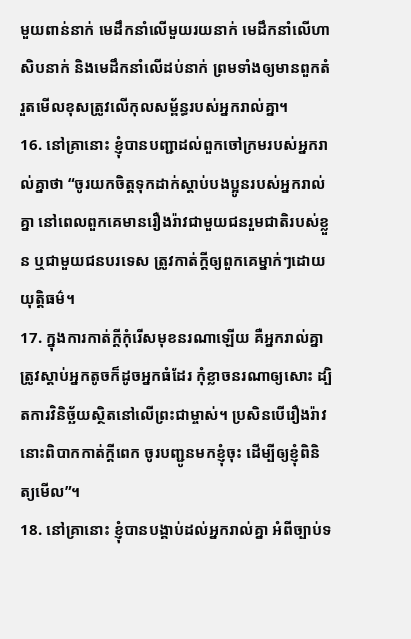មួយពាន់នាក់ មេដឹកនាំលើមួយរយនាក់ មេដឹកនាំលើហាសិបនាក់ និងមេដឹកនាំលើដប់នាក់ ព្រមទាំងឲ្យមានពួកតំរួតមើលខុសត្រូវលើកុលសម្ព័ន្ធរបស់អ្នករាល់គ្នា។
16. នៅគ្រានោះ ខ្ញុំបានបញ្ជាដល់ពួកចៅក្រមរបស់អ្នករាល់គ្នាថា “ចូរយកចិត្តទុកដាក់ស្ដាប់បងប្អូនរបស់អ្នករាល់គ្នា នៅពេលពួកគេមានរឿងរ៉ាវជាមួយជនរួមជាតិរបស់ខ្លួន ឬជាមួយជនបរទេស ត្រូវកាត់ក្ដីឲ្យពួកគេម្នាក់ៗដោយយុត្តិធម៌។
17. ក្នុងការកាត់ក្ដីកុំរើសមុខនរណាឡើយ គឺអ្នករាល់គ្នាត្រូវស្ដាប់អ្នកតូចក៏ដូចអ្នកធំដែរ កុំខ្លាចនរណាឲ្យសោះ ដ្បិតការវិនិច្ឆ័យស្ថិតនៅលើព្រះជាម្ចាស់។ ប្រសិនបើរឿងរ៉ាវនោះពិបាកកាត់ក្ដីពេក ចូរបញ្ជូនមកខ្ញុំចុះ ដើម្បីឲ្យខ្ញុំពិនិត្យមើល”។
18. នៅគ្រានោះ ខ្ញុំបានបង្គាប់ដល់អ្នករាល់គ្នា អំពីច្បាប់ទ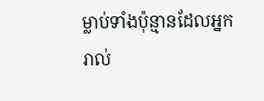ម្លាប់ទាំងប៉ុន្មានដែលអ្នករាល់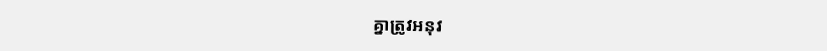គ្នាត្រូវអនុវ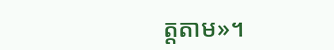ត្តតាម»។